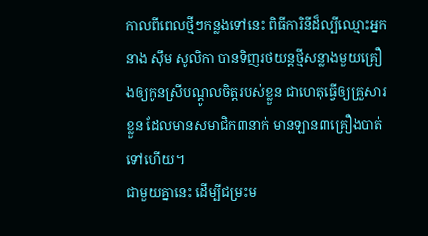កាលពីពេលថ្មីៗកន្លងទៅនេះ ពិធីការិនីដ៏ល្បីឈ្មោះអ្នកនាង ស៊ឹម សូលិកា បានទិញរថយន្តថ្មីសន្លាងមួយគ្រឿងឲ្យកូនស្រីបណ្ដូលចិត្តរបស់ខ្លួន ជាហេតុធ្វើឲ្យគ្រួសារខ្លួន ដែលមានសមាជិក៣នាក់ មានឡាន៣គ្រឿងបាត់ទៅហើយ។
ជាមួយគ្នានេះ ដើម្បីជម្រះម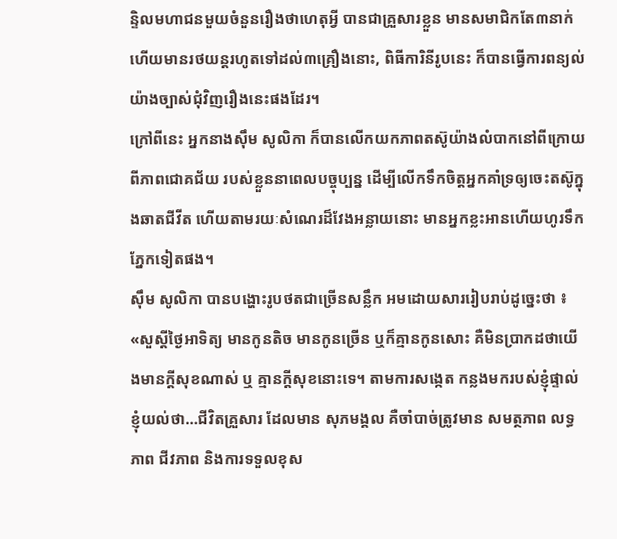ន្ទិលមហាជនមួយចំនួនរឿងថាហេតុអ្វី បានជាគ្រួសារខ្លួន មានសមាជិកតែ៣នាក់ ហើយមានរថយន្តរហូតទៅដល់៣គ្រឿងនោះ, ពិធីការិនីរូបនេះ ក៏បានធ្វើការពន្យល់យ៉ាងច្បាស់ជុំវិញរឿងនេះផងដែរ។
ក្រៅពីនេះ អ្នកនាងស៊ឹម សូលិកា ក៏បានលើកយកភាពតស៊ូយ៉ាងលំបាកនៅពីក្រោយពីភាពជោគជ័យ របស់ខ្លួននាពេលបច្ចុប្បន្ន ដើម្បីលើកទឹកចិត្តអ្នកគាំទ្រឲ្យចេះតស៊ូក្នុងឆាតជីវីត ហើយតាមរយៈសំណេរដ៏វែងអន្លាយនោះ មានអ្នកខ្លះអានហើយហូរទឹកភ្នែកទៀតផង។
ស៊ឹម សូលិកា បានបង្ហោះរូបថតជាច្រើនសន្លឹក អមដោយសាររៀបរាប់ដូច្នេះថា ៖ «សួស្ដីថ្ងៃអាទិត្យ មានកូនតិច មានកូនច្រើន ឬក៏គ្មានកូនសោះ គឺមិនប្រាកដថាយើងមានក្ដីសុខណាស់ ឬ គ្មានក្ដីសុខនោះទេ។ តាមការសង្កេត កន្លងមករបស់ខ្ញុំផ្ទាល់ ខ្ញុំយល់ថា…ជីវិតគ្រួសារ ដែលមាន សុភមង្គល គឺចាំបាច់ត្រូវមាន សមត្ថភាព លទ្ធភាព ជីវភាព និងការទទួលខុស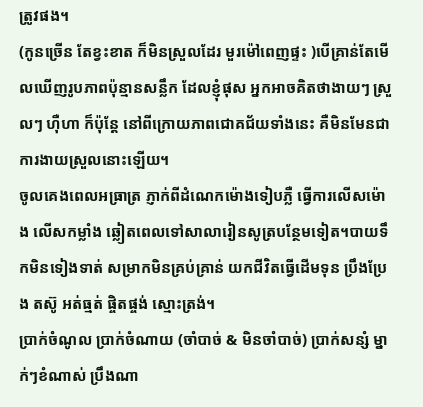ត្រូវផង។
(កូនច្រើន តែខ្វះខាត ក៏មិនស្រួលដែរ មួរម៉ៅពេញផ្ទះ )បើគ្រាន់តែមើលឃើញរូបភាពប៉ុន្មានសន្លឹក ដែលខ្ញុំផុស អ្នកអាចគិតថាងាយៗ ស្រួលៗ ហ៊ឺហា ក៏ប៉ុន្តែ នៅពីក្រោយភាពជោគជ័យទាំងនេះ គឺមិនមែនជាការងាយស្រួលនោះឡើយ។
ចូលគេងពេលអធ្រាត្រ ភ្ញាក់ពីដំណេកម៉ោងទៀបភ្លឺ ធ្វើការលើសម៉ោង លើសកម្លាំង ឆ្លៀតពេលទៅសាលារៀនសូត្របន្ថែមទៀត។បាយទឹកមិនទៀងទាត់ សម្រាកមិនគ្រប់គ្រាន់ យកជីវិតធ្វើដើមទុន ប្រឹងប្រែង តស៊ូ អត់ធ្មត់ ផ្ចិតផ្ចង់ ស្មោះត្រង់។
ប្រាក់ចំណូល ប្រាក់ចំណាយ (ចាំបាច់ & មិនចាំបាច់) ប្រាក់សន្សំ ម្នាក់ៗខំណាស់ ប្រឹងណា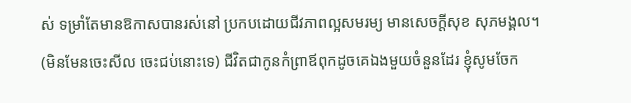ស់ ទម្រាំតែមានឱកាសបានរស់នៅ ប្រកបដោយជីវភាពល្អសមរម្យ មានសេចក្ដីសុខ សុភមង្គល។ (មិនមែនចេះសីល ចេះជប់នោះទេ) ជីវិតជាកូនកំព្រាឪពុកដូចគេឯងមួយចំនួនដែរ ខ្ញុំសូមចែក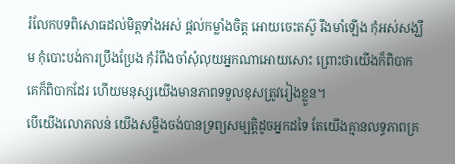រំលែកបទពិសោធដល់មិត្តទាំងអស់ ផ្ដល់កម្លាំងចិត្ត អោយចេះតស៊ូ រឹងមាំឡើង កុំអស់សង្ឃឹម កុំបោះបង់ការប្រឹងប្រែង កុំរំពឹងចាំសុំលុយអ្នកណាអោយសោះ ព្រោះថាយើងក៏ពិបាក គេក៏ពិបាកដែរ ហើយមនុស្សយើងមានភាពទទួលខុសត្រូវរៀងខ្លួន។
បើយើងលោភលន់ យើងសម្លឹងចង់បានទ្រព្យសម្បត្តិដូចអ្នកដទៃ តែយើងគ្មានលទ្ធភាពគ្រ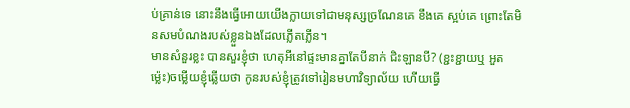ប់គ្រាន់ទេ នោះនឹងធ្វើអោយយើងក្លាយទៅជាមនុស្សច្រណែនគេ ខឹងគេ ស្អប់គេ ព្រោះតែមិនសមបំណងរបស់ខ្លួនឯងដែលភ្លើតភ្លើន។
មានសំនួរខ្លះ បានសួរខ្ញុំថា ហេតុអីនៅផ្ទះមានគ្នាតែបីនាក់ ជិះឡានបី? (ខ្ជះខ្ជាយឬ អួតម្ល៉េះ)ចម្លើយខ្ញុំឆ្លើយថា កូនរបស់ខ្ញុំត្រូវទៅរៀនមហាវិទ្យាល័យ ហើយធ្វើ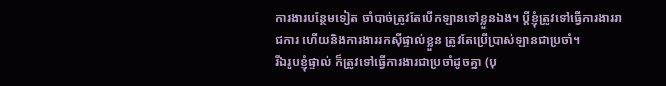ការងារបន្ថែមទៀត ចាំបាច់ត្រូវតែបើកឡានទៅខ្លួនឯង។ ប្ដីខ្ញុំត្រូវទៅធ្វើការងាររាជការ ហើយនិងការងាររកស៊ីផ្ទាល់ខ្លួន ត្រូវតែប្រើប្រាស់ឡានជាប្រចាំ។
រីឯរូបខ្ញុំផ្ទាល់ ក៏ត្រូវទៅធ្វើការងារជាប្រចាំដូចគ្នា (បុ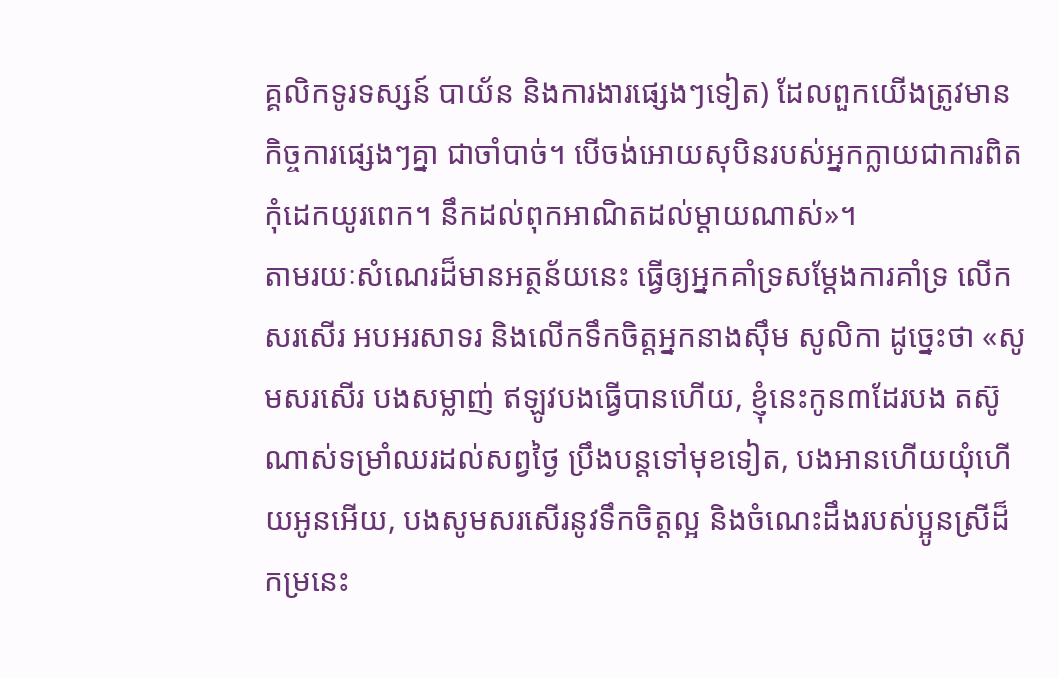គ្គលិកទូរទស្សន៍ បាយ័ន និងការងារផ្សេងៗទៀត) ដែលពួកយើងត្រូវមានកិច្ចការផ្សេងៗគ្នា ជាចាំបាច់។ បើចង់អោយសុបិនរបស់អ្នកក្លាយជាការពិត កុំដេកយូរពេក។ នឹកដល់ពុកអាណិតដល់ម្ដាយណាស់»។
តាមរយៈសំណេរដ៏មានអត្ថន័យនេះ ធ្វើឲ្យអ្នកគាំទ្រសម្ដែងការគាំទ្រ លើកសរសើរ អបអរសាទរ និងលើកទឹកចិត្តអ្នកនាងស៊ឹម សូលិកា ដូច្នេះថា «សូមសរសើរ បងសម្លាញ់ ឥឡូវបងធ្វើបានហើយ, ខ្ញុំនេះកូន៣ដែរបង តស៊ូណាស់ទម្រាំឈរដល់សព្វថ្ងៃ ប្រឹងបន្តទៅមុខទៀត, បងអានហើយយុំហើយអូនអើយ, បងសូមសរសើរនូវទឹកចិត្តល្អ និងចំណេះដឹងរបស់ប្អូនស្រីដ៏កម្រនេះ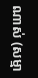ណាស់ (សម្មា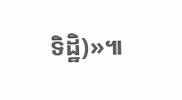ទិដ្ឋិ)»៕